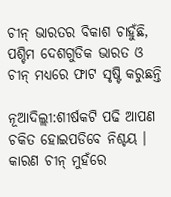ଚୀନ୍ ଭାରତର ବିକାଶ ଚାହୁଁଛି, ପଶ୍ଚିମ ଦେଶଗୁଡିକ ଭାରତ ଓ ଚୀନ୍ ମଧ୍ୟରେ ଫାଟ ସୃଷ୍ଟି କରୁଛନ୍ତି

ନୂଆଦିଲ୍ଲୀ:ଶୀର୍ଷକଟି ପଢି ଆପଣ ଚକିତ ହୋଇପଡିବେ ନିଶ୍ଚୟ । କାରଣ ଚୀନ୍ ମୁହଁରେ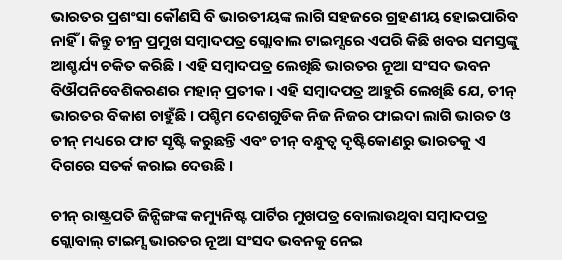ଭାରତର ପ୍ରଶଂସା କୌଣସି ବି ଭାରତୀୟଙ୍କ ଲାଗି ସହଜରେ ଗ୍ରହଣୀୟ ହୋଇପାରିବ ନାହିଁ । କିନ୍ତୁ ଚୀନ୍ର ପ୍ରମୁଖ ସମ୍ବାଦପତ୍ର ଗ୍ଲୋବାଲ ଟାଇମ୍ସରେ ଏପରି କିଛି ଖବର ସମସ୍ତଙ୍କୁ ଆଶ୍ଚର୍ଯ୍ୟ ଚକିତ କରିଛି । ଏହି ସମ୍ବାଦପତ୍ର ଲେଖିଛି ଭାରତର ନୂଆ ସଂସଦ ଭବନ ବିଔପନିବେଶିକରଣର ମହାନ୍ ପ୍ରତୀକ । ଏହି ସମ୍ବାଦପତ୍ର ଆହୁରି ଲେଖିଛି ଯେ, ଚୀନ୍ ଭାରତର ବିକାଶ ଚାହୁଁଛି । ପଶ୍ଚିମ ଦେଶଗୁଡିକ ନିଜ ନିଜର ଫାଇଦା ଲାଗି ଭାରତ ଓ ଚୀନ୍ ମଧ୍ୟରେ ଫାଟ ସୃଷ୍ଟି କରୁଛନ୍ତି ଏବଂ ଚୀନ୍ ବନ୍ଧୁତ୍ୱ ଦୃଷ୍ଟିକୋଣରୁ ଭାରତକୁ ଏ ଦିଗରେ ସତର୍କ କରାଇ ଦେଉଛି ।

ଚୀନ୍ ରାଷ୍ଟ୍ରପତି ଜିନ୍ପିଙ୍ଗଙ୍କ କମ୍ୟୁନିଷ୍ଟ ପାର୍ଟିର ମୁଖପତ୍ର ବୋଲାଉଥିବା ସମ୍ବାଦପତ୍ର ଗ୍ଲୋବାଲ୍ ଟାଇମ୍ସ ଭାରତର ନୂଆ ସଂସଦ ଭବନକୁ ନେଇ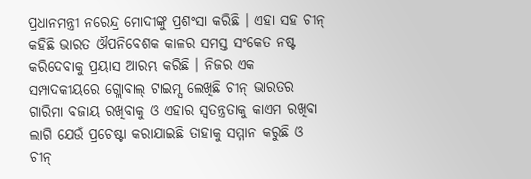ପ୍ରଧାନମନ୍ତ୍ରୀ ନରେନ୍ଦ୍ର ମୋଦୀଙ୍କୁ ପ୍ରଶଂସା କରିଛି । ଏହା ସହ ଚୀନ୍ କହିଛି ଭାରତ ଔପନିବେଶକ କାଳର ସମସ୍ତ ସଂକେତ ନଷ୍ଟ କରିଦେବାକୁ ପ୍ରୟାସ ଆରମ୍ଭ କରିଛି । ନିଜର ଏକ ସମ୍ପାଦକୀୟରେ ଗ୍ଲୋବାଲ୍ ଟାଇମ୍ସ ଲେଖିଛି ଚୀନ୍ ଭାରତର ଗାରିମା ବଜାୟ ରଖିବାକୁ ଓ ଏହାର ସ୍ୱତନ୍ତ୍ରତାକୁ କାଏମ ରଖିବା ଲାଗି ଯେଉଁ ପ୍ରଚେଷ୍ଟା କରାଯାଇଛି ତାହାକୁ ସମ୍ମାନ କରୁଛି ଓ ଚୀନ୍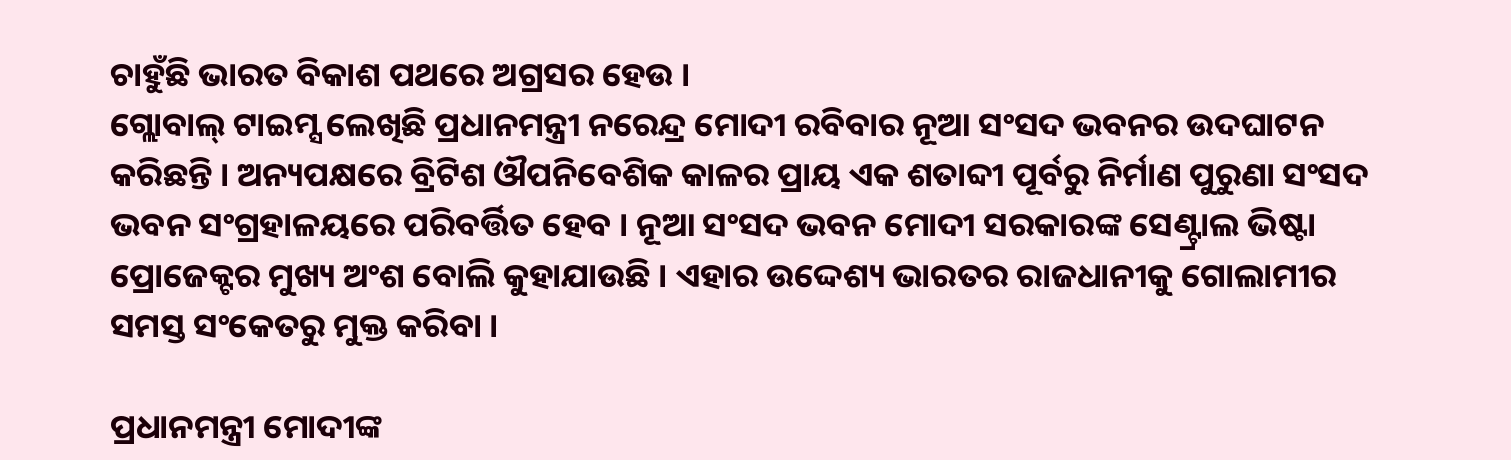ଚାହୁଁଛି ଭାରତ ବିକାଶ ପଥରେ ଅଗ୍ରସର ହେଉ ।
ଗ୍ଲୋବାଲ୍ ଟାଇମ୍ସ ଲେଖିଛି ପ୍ରଧାନମନ୍ତ୍ରୀ ନରେନ୍ଦ୍ର ମୋଦୀ ରବିବାର ନୂଆ ସଂସଦ ଭବନର ଉଦଘାଟନ କରିଛନ୍ତି । ଅନ୍ୟପକ୍ଷରେ ବ୍ରିଟିଶ ଔପନିବେଶିକ କାଳର ପ୍ରାୟ ଏକ ଶତାବ୍ଦୀ ପୂର୍ବରୁ ନିର୍ମାଣ ପୁରୁଣା ସଂସଦ ଭବନ ସଂଗ୍ରହାଳୟରେ ପରିବର୍ତ୍ତିତ ହେବ । ନୂଆ ସଂସଦ ଭବନ ମୋଦୀ ସରକାରଙ୍କ ସେଣ୍ଟ୍ରାଲ ଭିଷ୍ଟା ପ୍ରୋଜେକ୍ଟର ମୁଖ୍ୟ ଅଂଶ ବୋଲି କୁହାଯାଉଛି । ଏହାର ଉଦ୍ଦେଶ୍ୟ ଭାରତର ରାଜଧାନୀକୁ ଗୋଲାମୀର ସମସ୍ତ ସଂକେତରୁ ମୁକ୍ତ କରିବା ।

ପ୍ରଧାନମନ୍ତ୍ରୀ ମୋଦୀଙ୍କ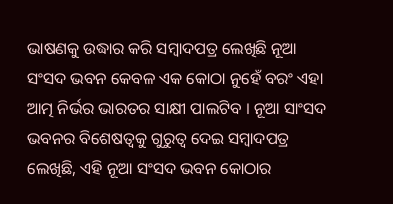ଭାଷଣକୁ ଉଦ୍ଧାର କରି ସମ୍ବାଦପତ୍ର ଲେଖିଛି ନୂଆ ସଂସଦ ଭବନ କେବଳ ଏକ କୋଠା ନୁହେଁ ବରଂ ଏହା ଆତ୍ମ ନିର୍ଭର ଭାରତର ସାକ୍ଷୀ ପାଲଟିବ । ନୂଆ ସାଂସଦ ଭବନର ବିଶେଷତ୍ୱକୁ ଗୁରୁତ୍ୱ ଦେଇ ସମ୍ବାଦପତ୍ର ଲେଖିଛି, ଏହି ନୂଆ ସଂସଦ ଭବନ କୋଠାର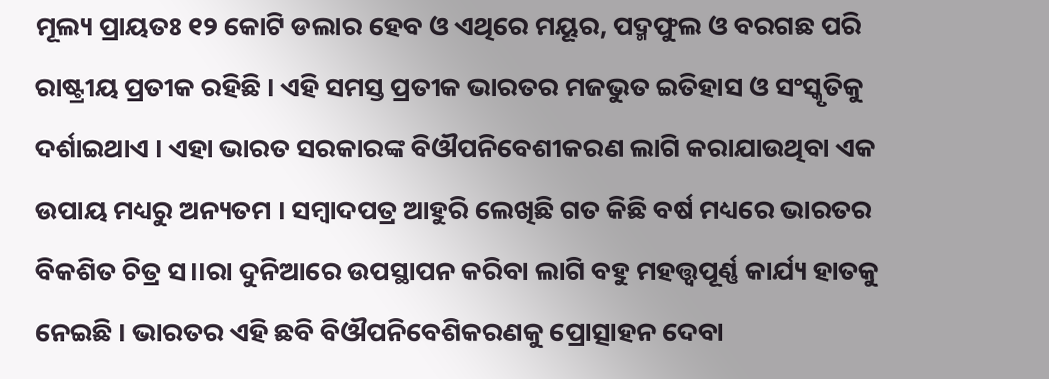ମୂଲ୍ୟ ପ୍ରାୟତଃ ୧୨ କୋଟି ଡଲାର ହେବ ଓ ଏଥିରେ ମୟୂର, ପଦ୍ମଫୁଲ ଓ ବରଗଛ ପରି ରାଷ୍ଟ୍ରୀୟ ପ୍ରତୀକ ରହିଛି । ଏହି ସମସ୍ତ ପ୍ରତୀକ ଭାରତର ମଜଭୁତ ଇତିହାସ ଓ ସଂସ୍କୃତିକୁ ଦର୍ଶାଇଥାଏ । ଏହା ଭାରତ ସରକାରଙ୍କ ବିଔପନିବେଶୀକରଣ ଲାଗି କରାଯାଉଥିବା ଏକ ଉପାୟ ମଧ୍ୟରୁ ଅନ୍ୟତମ । ସମ୍ବାଦପତ୍ର ଆହୁରି ଲେଖିଛି ଗତ କିଛି ବର୍ଷ ମଧ୍ୟରେ ଭାରତର ବିକଶିତ ଚିତ୍ର ସ।।ରା ଦୁନିଆରେ ଉପସ୍ଥାପନ କରିବା ଲାଗି ବହୁ ମହତ୍ତ୍ୱପୂର୍ଣ୍ଣ କାର୍ଯ୍ୟ ହାତକୁ ନେଇଛି । ଭାରତର ଏହି ଛବି ବିଔପନିବେଶିକରଣକୁ ପ୍ରୋତ୍ସାହନ ଦେବା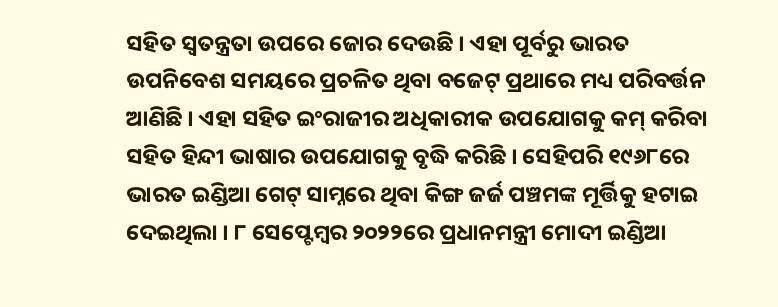ସହିତ ସ୍ୱତନ୍ତ୍ରତା ଉପରେ ଜୋର ଦେଉଛି । ଏହା ପୂର୍ବରୁ ଭାରତ ଉପନିବେଶ ସମୟରେ ପ୍ରଚଳିତ ଥିବା ବଜେଟ୍ ପ୍ରଥାରେ ମଧ୍ୟ ପରିବର୍ତ୍ତନ ଆଣିଛି । ଏହା ସହିତ ଇଂରାଜୀର ଅଧିକାରୀକ ଉପଯୋଗକୁ କମ୍ କରିବା ସହିତ ହିନ୍ଦୀ ଭାଷାର ଉପଯୋଗକୁ ବୃଦ୍ଧି କରିଛି । ସେହିପରି ୧୯୬୮ରେ ଭାରତ ଇଣ୍ଡିଆ ଗେଟ୍ ସାମ୍ନରେ ଥିବା କିଙ୍ଗ ଜର୍ଜ ପଞ୍ଚମଙ୍କ ମୂର୍ତ୍ତିକୁ ହଟାଇ ଦେଇଥିଲା । ୮ ସେପ୍ଟେମ୍ବର ୨୦୨୨ରେ ପ୍ରଧାନମନ୍ତ୍ରୀ ମୋଦୀ ଇଣ୍ଡିଆ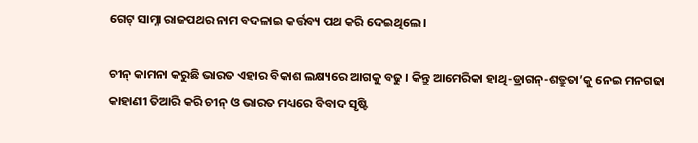ଗେଟ୍ ସାମ୍ନା ରାଜପଥର ନାମ ବଦଳାଇ କର୍ତ୍ତବ୍ୟ ପଥ କରି ଦେଇଥିଲେ ।

ଚୀନ୍ କାମନା କରୁଛି ଭାରତ ଏହାର ବିକାଶ ଲକ୍ଷ୍ୟରେ ଆଗକୁ ବଢୁ । କିନ୍ତୁ ଆମେରିକା ହାଥି-ଡ୍ରାଗନ୍-ଶତ୍ରୁତା’କୁ ନେଇ ମନଗଢା କାହାଣୀ ତିଆରି କରି ଚୀନ୍ ଓ ଭାରତ ମଧ୍ୟରେ ବିବାଦ ସୃଷ୍ଟି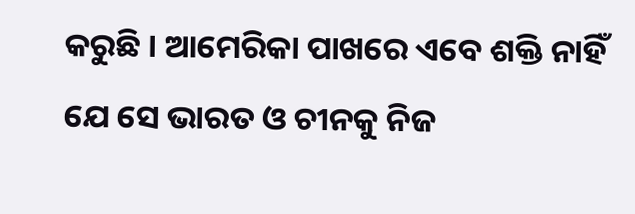କରୁଛି । ଆମେରିକା ପାଖରେ ଏବେ ଶକ୍ତି ନାହିଁ ଯେ ସେ ଭାରତ ଓ ଚୀନକୁ ନିଜ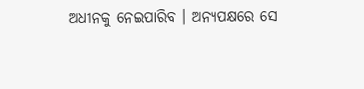ଅଧୀନକୁ ନେଇପାରିବ । ଅନ୍ୟପକ୍ଷରେ ସେ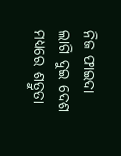ନିଜ ଫାଇଦା ଲାଗି ଦୁଇ ଦେଶ ମଧ୍ୟରେ ଶତ୍ରୁତା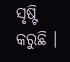ସୃଷ୍ଟି କରୁଛି ।